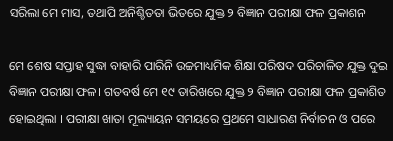ସରିଲା ମେ ମାସ, ତଥାପି ଅନିଶ୍ଚିତତା ଭିତରେ ଯୁକ୍ତ ୨ ବିଜ୍ଞାନ ପରୀକ୍ଷା ଫଳ ପ୍ରକାଶନ

ମେ ଶେଷ ସପ୍ତାହ ସୁଦ୍ଧା ବାହାରି ପାରିନି ଉଚ୍ଚମାଧ୍ୟମିକ ଶିକ୍ଷା ପରିଷଦ ପରିଚାଳିତ ଯୁକ୍ତ ଦୁଇ ବିଜ୍ଞାନ ପରୀକ୍ଷା ଫଳ। ଗତବର୍ଷ ମେ ୧୯ ତାରିଖରେ ଯୁକ୍ତ ୨ ବିଜ୍ଞାନ ପରୀକ୍ଷା ଫଳ ପ୍ରକାଶିତ ହୋଇଥିଲା । ପରୀକ୍ଷା ଖାତା ମୂଲ୍ୟାୟନ ସମୟରେ ପ୍ରଥମେ ସାଧାରଣ ନିର୍ବାଚନ ଓ ପରେ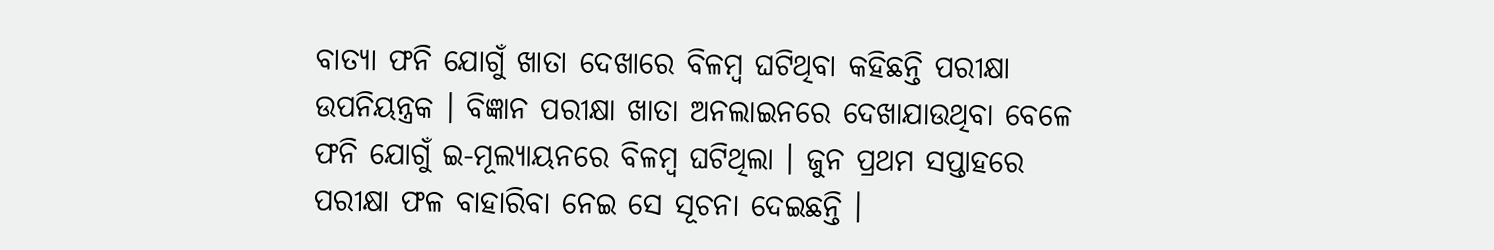ବାତ୍ୟା ଫନି ଯୋଗୁଁ ଖାତା ଦେଖାରେ ବିଳମ୍ବ ଘଟିଥିବା କହିଛନ୍ତି ପରୀକ୍ଷା ଉପନିୟନ୍ତ୍ରକ । ବିଜ୍ଞାନ ପରୀକ୍ଷା ଖାତା ଅନଲାଇନରେ ଦେଖାଯାଉଥିବା ବେଳେ ଫନି ଯୋଗୁଁ ଇ-ମୂଲ୍ୟାୟନରେ ବିଳମ୍ବ ଘଟିଥିଲା । ଜୁନ ପ୍ରଥମ ସପ୍ତାହରେ ପରୀକ୍ଷା ଫଳ ବାହାରିବା ନେଇ ସେ ସୂଚନା ଦେଇଛନ୍ତି ।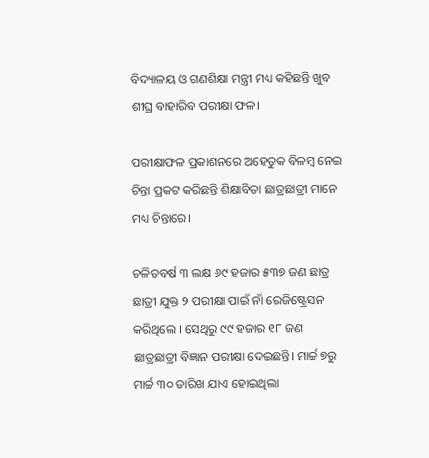ବିଦ୍ୟାଳୟ ଓ ଗଣଶିକ୍ଷା ମନ୍ତ୍ରୀ ମଧ୍ୟ କହିଛନ୍ତି ଖୁବ ଶୀଘ୍ର ବାହାରିବ ପରୀକ୍ଷା ଫଳ।

ପରୀକ୍ଷାଫଳ ପ୍ରକାଶନରେ ଅହେତୁକ ବିଳମ୍ବ ନେଇ ଚିନ୍ତା ପ୍ରକଟ କରିଛନ୍ତି ଶିକ୍ଷାବିତା ଛାତ୍ରଛାତ୍ରୀ ମାନେ ମଧ୍ୟ ଚିନ୍ତାରେ।

ଚଳିତବର୍ଷ ୩ ଲକ୍ଷ ୬୯ ହଜାର ୫୩୭ ଜଣ ଛାତ୍ର ଛାତ୍ରୀ ଯୁକ୍ତ ୨ ପରୀକ୍ଷା ପାଇଁ ନାଁ ରେଜିଷ୍ଟ୍ରେସନ କରିଥିଲେ । ସେଥିରୁ ୯୯ ହଜାର ୧୮ ଜଣ ଛାତ୍ରଛାତ୍ରୀ ବିଜ୍ଞାନ ପରୀକ୍ଷା ଦେଇଛନ୍ତି। ମାର୍ଚ୍ଚ ୭ରୁ ମାର୍ଚ୍ଚ ୩୦ ତାରିଖ ଯାଏ ହୋଇଥିଲା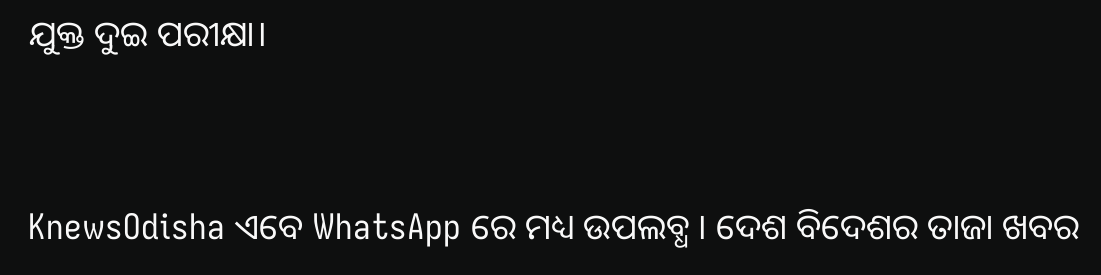ଯୁକ୍ତ ଦୁଇ ପରୀକ୍ଷା।


KnewsOdisha ଏବେ WhatsApp ରେ ମଧ୍ୟ ଉପଲବ୍ଧ । ଦେଶ ବିଦେଶର ତାଜା ଖବର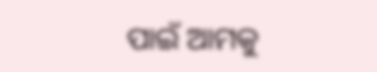ପାଇଁ ଆମକୁ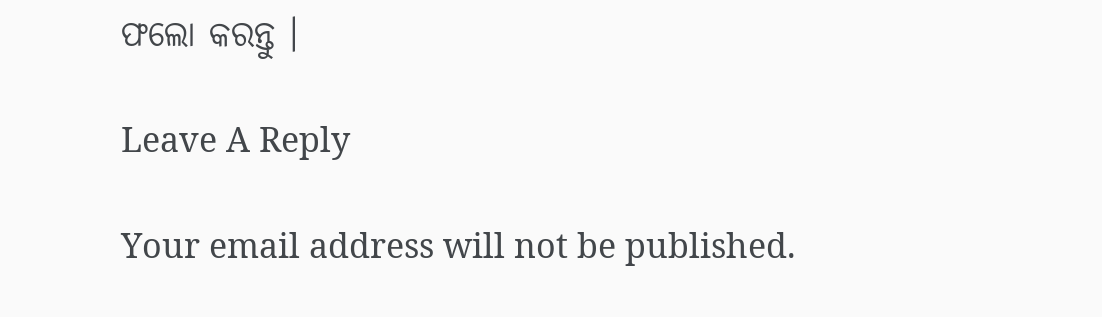ଫଲୋ କରନ୍ତୁ ।

Leave A Reply

Your email address will not be published.